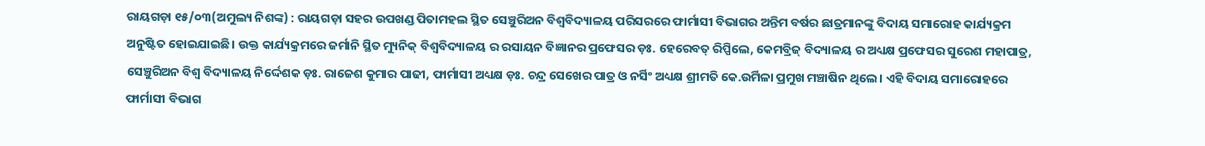ରାୟଗଡ଼ା ୧୫/୦୩(ଅମୁଲ୍ୟ ନିଶଙ୍କ) : ରାୟଗଡ଼ା ସହର ଉପଖଣ୍ଡ ପିତାମହଲ ସ୍ଥିତ ସେଞ୍ଚୁରିଅନ ବିଶ୍ୱବିଦ୍ୟାଳୟ ପରିସରରେ ଫାର୍ମାସୀ ବିଭାଗର ଅନ୍ତିମ ବର୍ଷର ଛାତ୍ରମାନଙ୍କୁ ବିଦାୟ ସମାରୋହ କାର୍ଯ୍ୟକ୍ରମ ଅନୁଷ୍ଟିତ ହୋଇଯାଇଛି। ଉକ୍ତ କାର୍ଯ୍ୟକ୍ରମରେ ଜର୍ମାନି ସ୍ଥିତ ମ୍ୟୁନିକ୍ ବିଶ୍ଵବିଦ୍ୟାଳୟ ର ରସାୟନ ବିଜ୍ଞାନର ପ୍ରଫେସର ଡ଼ଃ. ହେରେବତ୍ ରିପ୍ପିଲେ, କେମବ୍ରିଜ୍ ବିଦ୍ୟାଳୟ ର ଅଧ୍ୟକ୍ଷ ପ୍ରଫେସର ସୁରେଶ ମହାପାତ୍ର, ସେଞ୍ଚୁରିଅନ ବିଶ୍ୱ ବିଦ୍ୟାଳୟ ନିର୍ଦ୍ଦେଶକ ଡ଼ଃ. ରାଜେଶ କୁମାର ପାଢୀ, ଫାର୍ମାସୀ ଅଧ୍ୟକ୍ଷ ଡ଼ଃ. ଚନ୍ଦ୍ର ସେଖେର ପାତ୍ର ଓ ନର୍ସିଂ ଅଧ୍ୟକ୍ଷ ଶ୍ରୀମତି କେ.ଉର୍ମିଳା ପ୍ରମୁଖ ମଞ୍ଚାଷିନ ଥିଲେ । ଏହି ବିଦାୟ ସମାରୋହରେ ଫାର୍ମାସୀ ବିଭାଗ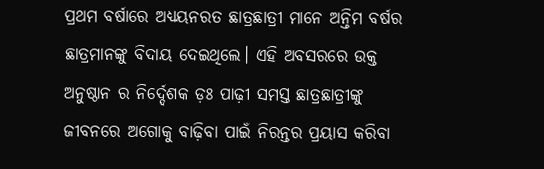ପ୍ରଥମ ବର୍ଷାରେ ଅଧ୍ୟୟନରତ ଛାତ୍ରଛାତ୍ରୀ ମାନେ ଅନ୍ତିମ ବର୍ଷର ଛାତ୍ରମାନଙ୍କୁ ବିଦାୟ ଦେଇଥିଲେ। ଏହି ଅବସରରେ ଉକ୍ତ ଅନୁଷ୍ଠାନ ର ନିର୍ଦ୍ଦେଶକ ଡ଼ଃ ପାଢ଼ୀ ସମସ୍ତ ଛାତ୍ରଛାତ୍ରୀଙ୍କୁ ଜୀବନରେ ଅଗୋକୁ ବାଢ଼ିବା ପାଇଁ ନିରନ୍ତର ପ୍ରୟାସ କରିବା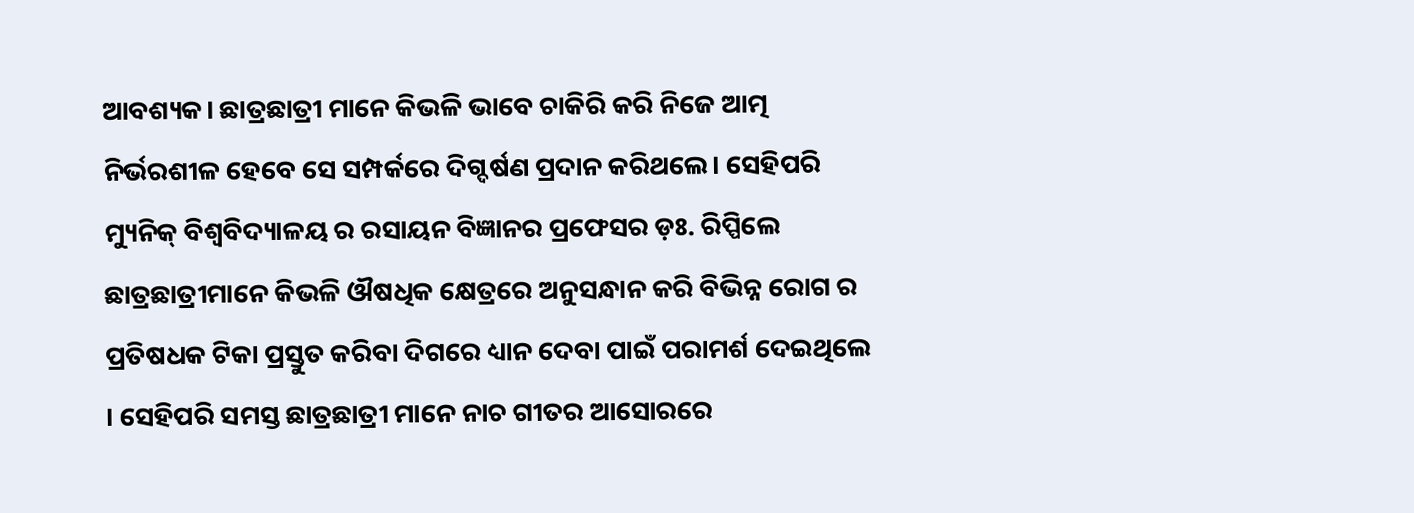ଆବଶ୍ୟକ। ଛାତ୍ରଛାତ୍ରୀ ମାନେ କିଭଳି ଭାବେ ଚାକିରି କରି ନିଜେ ଆତ୍ମ ନିର୍ଭରଶୀଳ ହେବେ ସେ ସମ୍ପର୍କରେ ଦିଗ୍ଦର୍ଷଣ ପ୍ରଦାନ କରିଥଲେ। ସେହିପରି ମ୍ୟୁନିକ୍ ବିଶ୍ଵବିଦ୍ୟାଳୟ ର ରସାୟନ ବିଜ୍ଞାନର ପ୍ରଫେସର ଡ଼ଃ. ରିପ୍ପିଲେ ଛାତ୍ରଛାତ୍ରୀମାନେ କିଭଳି ଔଷଧିକ କ୍ଷେତ୍ରରେ ଅନୁସନ୍ଧାନ କରି ବିଭିନ୍ନ ରୋଗ ର ପ୍ରତିଷଧକ ଟିକା ପ୍ରସ୍ତୁତ କରିବା ଦିଗରେ ଧ୍ୟାନ ଦେବା ପାଇଁ ପରାମର୍ଶ ଦେଇଥିଲେ । ସେହିପରି ସମସ୍ତ ଛାତ୍ରଛାତ୍ରୀ ମାନେ ନାଚ ଗୀତର ଆସୋରରେ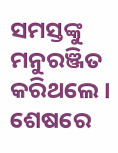ସମସ୍ତଙ୍କୁ ମନୁରଞ୍ଜିତ କରିଥଲେ । ଶେଷରେ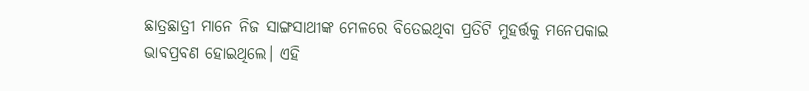ଛାତ୍ରଛାତ୍ରୀ ମାନେ ନିଜ ସାଙ୍ଗସାଥୀଙ୍କ ମେଳରେ ବିତେଇଥିବା ପ୍ରତିଟି ମୁହର୍ତ୍ତକୁ ମନେପକାଇ ଭାବପ୍ରବଣ ହୋଇଥିଲେ। ଏହି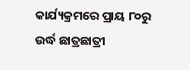କାର୍ଯ୍ୟକ୍ରମରେ ପ୍ରାୟ ୮୦ରୁ ଉର୍ଦ୍ଧ ଛାତ୍ରଛାତ୍ରୀ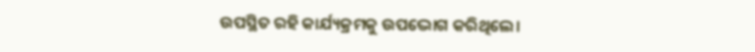ଉପସ୍ଥିତ ରହି କାର୍ଯ୍ୟକ୍ରମକୁ ଉପଦ୍ଭୋଗ କରିଥିଲେ।